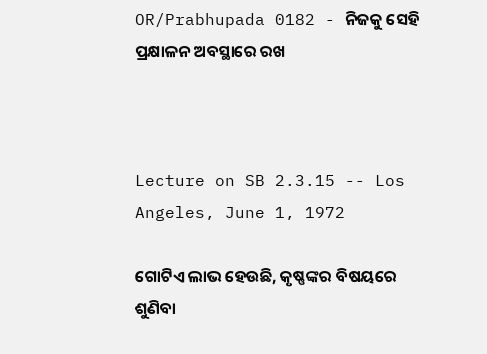OR/Prabhupada 0182 - ନିଜକୁ ସେହି ପ୍ରକ୍ଷାଳନ ଅବସ୍ଥାରେ ରଖ



Lecture on SB 2.3.15 -- Los Angeles, June 1, 1972

ଗୋଟିଏ ଲାଭ ହେଉଛି, କୃଷ୍ଣଙ୍କର ବିଷୟରେ ଶୁଣିବା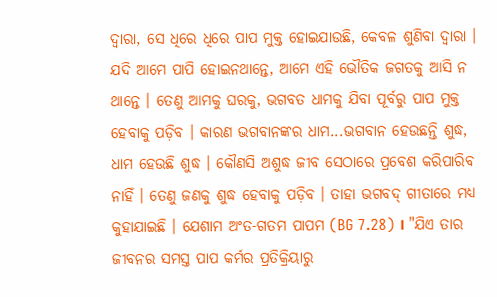ଦ୍ଵାରା, ସେ ଧିରେ ଧିରେ ପାପ ମୁକ୍ତ ହୋଇଯାଉଛି, କେବଳ ଶୁଣିବା ଦ୍ଵାରା । ଯଦି ଆମେ ପାପି ହୋଇନଥାନ୍ତେ, ଆମେ ଏହି ଭୌତିକ ଜଗତକୁ ଆସି ନ ଥାନ୍ତେ । ତେଣୁ ଆମକୁ ଘରକୁ, ଭଗବତ ଧାମକୁ ଯିବା ପୂର୍ବରୁ ପାପ ମୁକ୍ତ ହେବାକୁ ପଡ଼ିବ । କାରଣ ଭଗବାନଙ୍କର ଧାମ...ଭଗବାନ ହେଉଛନ୍ତି ଶୁଦ୍ଧ, ଧାମ ହେଉଛି ଶୁଦ୍ଧ । କୌଣସି ଅଶୁଦ୍ଧ ଜୀବ ସେଠାରେ ପ୍ରବେଶ କରିପାରିବ ନାହିଁ । ତେଣୁ ଜଣକୁ ଶୁଦ୍ଧ ହେବାକୁ ପଡ଼ିବ । ତାହା ଭଗବଦ୍ ଗୀତାରେ ମଧ୍ୟ କୁହାଯାଇଛି । ଯେଶାମ ଅଂତ-ଗତମ ପାପମ (BG 7.28) । "ଯିଏ ତାର ଜୀବନର ସମସ୍ତ ପାପ କର୍ମର ପ୍ରତିକ୍ରିୟାରୁ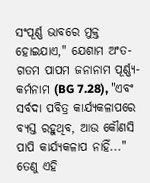ସଂପୂର୍ଣ୍ଣ ଭାବରେ ମୁକ୍ତ ହୋଇଯାଏ," ଯେଶାମ ଅଂତ-ଗତମ ପାପମ ଜନାନାମ ପୂର୍ଣ୍ଣ୍ୟ-କର୍ମନାମ (BG 7.28), "ଏବଂ ସର୍ବଦା ପବିତ୍ର କାର୍ଯ୍ୟକଳାପରେ ବ୍ୟସ୍ତ ରହୁଥିବ, ଆଉ କୌଣସି ପାପି କାର୍ଯ୍ୟକଳାପ ନାହିଁ..." ତେଣୁ ଏହି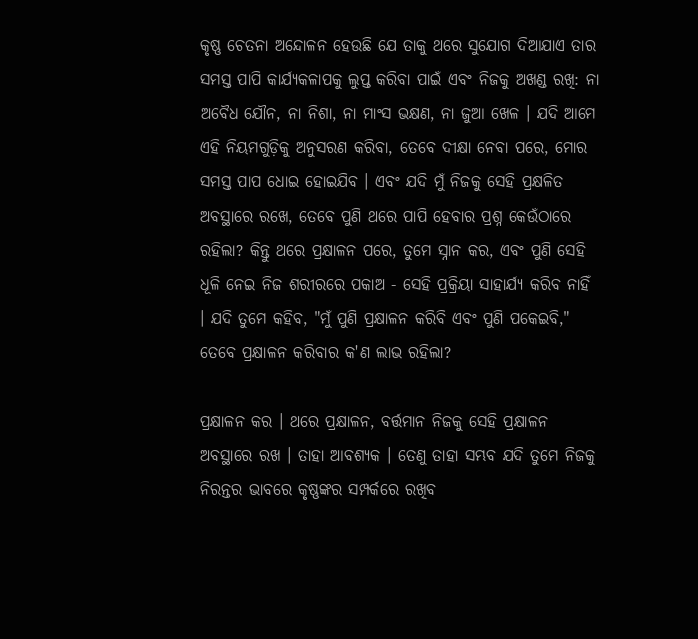କୃଷ୍ଣ ଚେତନା ଅନ୍ଦୋଳନ ହେଉଛି ଯେ ତାକୁ ଥରେ ସୁଯୋଗ ଦିଆଯାଏ ତାର ସମସ୍ତ ପାପି କାର୍ଯ୍ୟକଳାପକୁ ଲୁପ୍ତ କରିବା ପାଇଁ ଏବଂ ନିଜକୁ ଅଖଣ୍ଡ ରଖି: ନା ଅବୈଧ ଯୌନ, ନା ନିଶା, ନା ମାଂସ ଭକ୍ଷଣ, ନା ଜୁଆ ଖେଳ । ଯଦି ଆମେ ଏହି ନିୟମଗୁଡ଼ିକୁ ଅନୁସରଣ କରିବା, ତେବେ ଦୀକ୍ଷା ନେବା ପରେ, ମୋର ସମସ୍ତ ପାପ ଧୋଇ ହୋଇଯିବ । ଏବଂ ଯଦି ମୁଁ ନିଜକୁ ସେହି ପ୍ରକ୍ଷଳିତ ଅବସ୍ଥାରେ ରଖେ, ତେବେ ପୁଣି ଥରେ ପାପି ହେବାର ପ୍ରଶ୍ନ କେଉଁଠାରେ ରହିଲା? କିନ୍ତୁ ଥରେ ପ୍ରକ୍ଷାଳନ ପରେ, ତୁମେ ସ୍ନାନ କର, ଏବଂ ପୁଣି ସେହି ଧୂଳି ନେଇ ନିଜ ଶରୀରରେ ପକାଅ - ସେହି ପ୍ରକ୍ରିୟା ସାହାର୍ଯ୍ୟ କରିବ ନାହିଁ । ଯଦି ତୁମେ କହିବ, "ମୁଁ ପୁଣି ପ୍ରକ୍ଷାଳନ କରିବି ଏବଂ ପୁଣି ପକେଇବି," ତେବେ ପ୍ରକ୍ଷାଳନ କରିବାର କ'ଣ ଲାଭ ରହିଲା?

ପ୍ରକ୍ଷାଳନ କର । ଥରେ ପ୍ରକ୍ଷାଳନ, ବର୍ତ୍ତମାନ ନିଜକୁ ସେହି ପ୍ରକ୍ଷାଳନ ଅବସ୍ଥାରେ ରଖ । ତାହା ଆବଶ୍ୟକ । ତେଣୁ ତାହା ସମ୍ଭବ ଯଦି ତୁମେ ନିଜକୁ ନିରନ୍ତର ଭାବରେ କୃଷ୍ଣଙ୍କର ସମ୍ପର୍କରେ ରଖିବ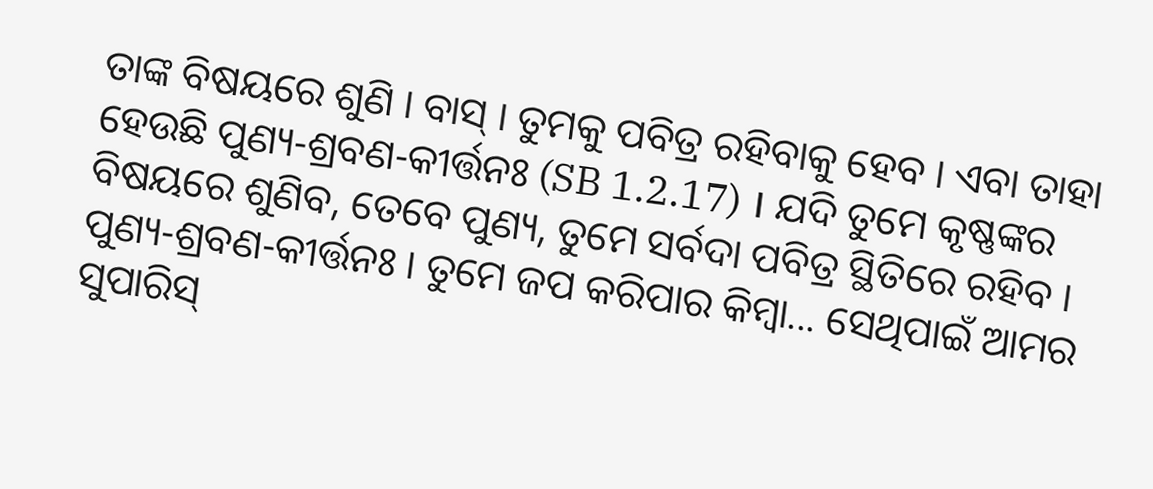ତାଙ୍କ ବିଷୟରେ ଶୁଣି । ବାସ୍ । ତୁମକୁ ପବିତ୍ର ରହିବାକୁ ହେବ । ଏବା ତାହା ହେଉଛି ପୁଣ୍ୟ-ଶ୍ରବଣ-କୀର୍ତ୍ତନଃ (SB 1.2.17) । ଯଦି ତୁମେ କୃଷ୍ଣଙ୍କର ବିଷୟରେ ଶୁଣିବ, ତେବେ ପୁଣ୍ୟ, ତୁମେ ସର୍ବଦା ପବିତ୍ର ସ୍ଥିତିରେ ରହିବ । ପୁଣ୍ୟ-ଶ୍ରବଣ-କୀର୍ତ୍ତନଃ । ତୁମେ ଜପ କରିପାର କିମ୍ଵା... ସେଥିପାଇଁ ଆମର ସୁପାରିସ୍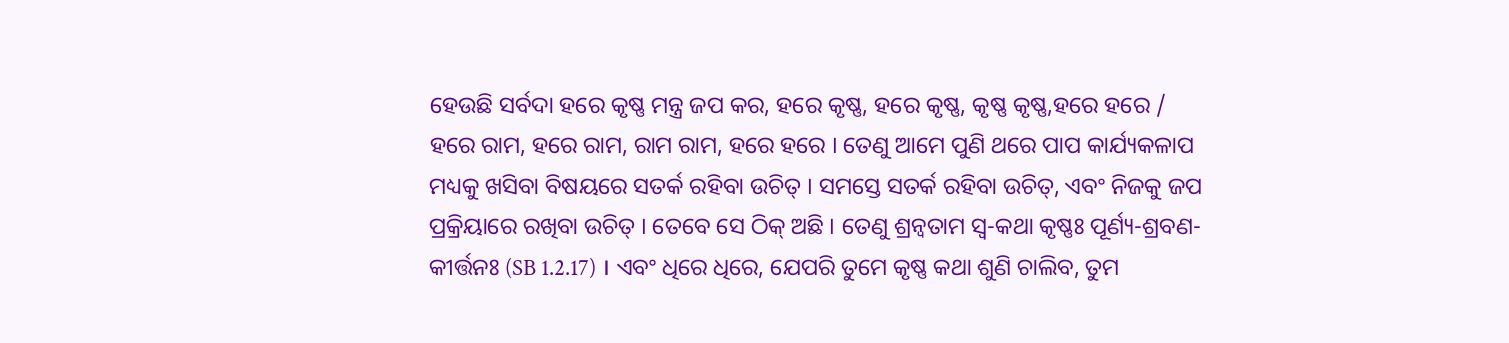ହେଉଛି ସର୍ବଦା ହରେ କୃଷ୍ଣ ମନ୍ତ୍ର ଜପ କର, ହରେ କୃଷ୍ଣ, ହରେ କୃଷ୍ଣ, କୃଷ୍ଣ କୃଷ୍ଣ,ହରେ ହରେ / ହରେ ରାମ, ହରେ ରାମ, ରାମ ରାମ, ହରେ ହରେ । ତେଣୁ ଆମେ ପୁଣି ଥରେ ପାପ କାର୍ଯ୍ୟକଳାପ ମଧ୍ୟକୁ ଖସିବା ବିଷୟରେ ସତର୍କ ରହିବା ଉଚିତ୍ । ସମସ୍ତେ ସତର୍କ ରହିବା ଉଚିତ୍, ଏବଂ ନିଜକୁ ଜପ ପ୍ରକ୍ରିୟାରେ ରଖିବା ଉଚିତ୍ । ତେବେ ସେ ଠିକ୍ ଅଛି । ତେଣୁ ଶ୍ରନ୍ଵତାମ ସ୍ଵ-କଥା କୃଷ୍ଣଃ ପୂର୍ଣ୍ୟ-ଶ୍ରବଣ-କୀର୍ତ୍ତନଃ (SB 1.2.17) । ଏବଂ ଧିରେ ଧିରେ, ଯେପରି ତୁମେ କୃଷ୍ଣ କଥା ଶୁଣି ଚାଲିବ, ତୁମ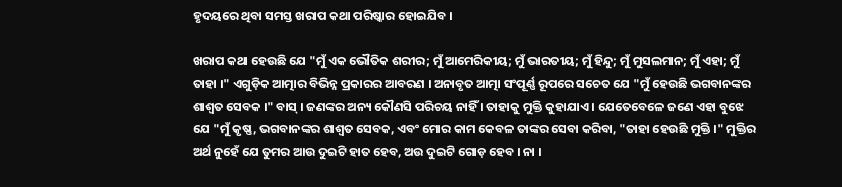ହୃଦୟରେ ଥିବା ସମସ୍ତ ଖରାପ କଥା ପରିଷ୍କାର ହୋଇଯିବ ।

ଖରାପ କଥା ହେଉଛି ଯେ "ମୁଁ ଏକ ଭୌତିକ ଶରୀର; ମୁଁ ଆମେରିକୀୟ; ମୁଁ ଭାରତୀୟ; ମୁଁ ହିନ୍ଦୁ; ମୁଁ ମୁସଲମାନ; ମୁଁ ଏହା; ମୁଁ ତାହା ।" ଏଗୁଡ଼ିକ ଆତ୍ମାର ବିଭିନ୍ନ ପ୍ରକାରର ଆବରଣ । ଅନାବୃତ ଆତ୍ମା ସଂପୂର୍ଣ୍ଣ ରୂପରେ ସଚେତ ଯେ "ମୁଁ ହେଉଛି ଭଗବାନଙ୍କର ଶାଶ୍ଵତ ସେବକ ।" ବାସ୍ । ଜଣଙ୍କର ଅନ୍ୟ କୌଣସି ପରିଚୟ ନାହିଁ । ତାହାକୁ ମୁକ୍ତି କୁହାଯାଏ । ଯେତେବେଳେ ଜଣେ ଏହା ବୁଝେ ଯେ "ମୁଁ କୃଷ୍ଣ, ଭଗବାନଙ୍କର ଶାଶ୍ଵତ ସେବକ, ଏବଂ ମୋର କାମ କେବଳ ତାଙ୍କର ସେବା କରିବା, "ତାହା ହେଉଛି ମୁକ୍ତି ।" ମୁକ୍ତିର ଅର୍ଥ ନୁହେଁ ଯେ ତୁମର ଆଉ ଦୁଇଟି ହାତ ହେବ, ଅଉ ଦୁଇଟି ଗୋଡ଼ ହେବ । ନା ।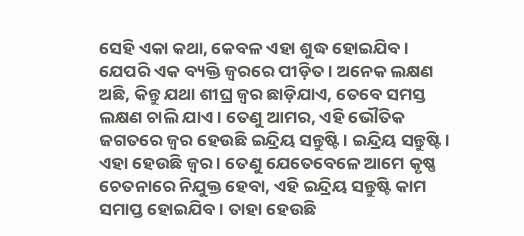ସେହି ଏକା କଥା, କେବଳ ଏହା ଶୁଦ୍ଧ ହୋଇଯିବ । ଯେପରି ଏକ ବ୍ୟକ୍ତି ଜ୍ଵରରେ ପୀଡ଼ିତ । ଅନେକ ଲକ୍ଷଣ ଅଛି, କିନ୍ତୁ ଯଥା ଶୀଘ୍ର ଜ୍ଵର ଛାଡ଼ିଯାଏ, ତେବେ ସମସ୍ତ ଲକ୍ଷଣ ଚାଲି ଯାଏ । ତେଣୁ ଆମର, ଏହି ଭୌତିକ ଜଗତରେ ଜ୍ଵର ହେଉଛି ଇନ୍ଦ୍ରିୟ ସନ୍ତୁଷ୍ଟି । ଇନ୍ଦ୍ରିୟ ସନ୍ତୁଷ୍ଟି । ଏହା ହେଉଛି ଜ୍ଵର । ତେଣୁ ଯେତେବେଳେ ଆମେ କୃଷ୍ଣ ଚେତନାରେ ନିଯୁକ୍ତ ହେବା, ଏହି ଇନ୍ଦ୍ରିୟ ସନ୍ତୁଷ୍ଟି କାମ ସମାପ୍ତ ହୋଇଯିବ । ତାହା ହେଉଛି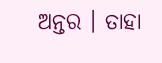ଅନ୍ତର । ତାହା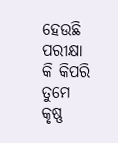ହେଉଛି ପରୀକ୍ଷା କି କିପରି ତୁମେ କୃଷ୍ଣ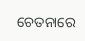ଚେତନାରେ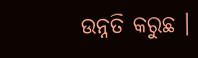ଉନ୍ନତି କରୁଛ ।